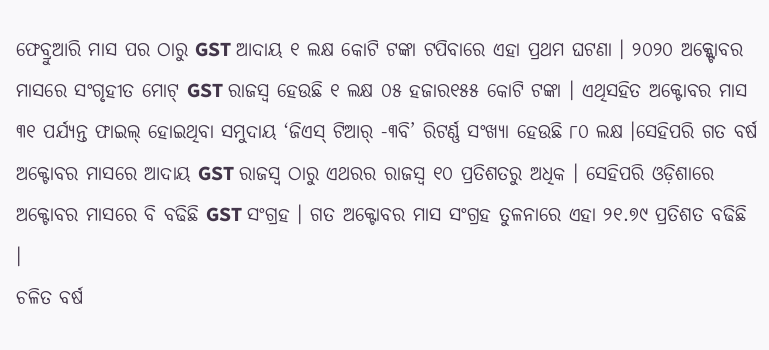ଫେବ୍ରୁଆରି ମାସ ପର ଠାରୁ GST ଆଦାୟ ୧ ଲକ୍ଷ କୋଟି ଟଙ୍କା ଟପିବାରେ ଏହା ପ୍ରଥମ ଘଟଣା । ୨୦୨୦ ଅକ୍କ୍ଟୋବର ମାସରେ ସଂଗୃହୀତ ମୋଟ୍ GST ରାଜସ୍ବ ହେଉଛି ୧ ଲକ୍ଷ ୦୫ ହଜାର୧୫୫ କୋଟି ଟଙ୍କା । ଏଥିସହିତ ଅକ୍ଟୋବର ମାସ ୩୧ ପର୍ଯ୍ୟନ୍ତ ଫାଇଲ୍ ହୋଇଥିବା ସମୁଦାୟ ‘ଜିଏସ୍ ଟିଆର୍ -୩ବି’ ରିଟର୍ଣ୍ଣ ସଂଖ୍ୟା ହେଉଛି ୮୦ ଲକ୍ଷ ।ସେହିପରି ଗତ ବର୍ଷ ଅକ୍ଟୋବର ମାସରେ ଆଦାୟ GST ରାଜସ୍ବ ଠାରୁ ଏଥରର ରାଜସ୍ବ ୧୦ ପ୍ରତିଶତରୁ ଅଧିକ । ସେହିପରି ଓଡ଼ିଶାରେ ଅକ୍ଟୋବର ମାସରେ ବି ବଢିଛି GST ସଂଗ୍ରହ । ଗତ ଅକ୍ଟୋବର ମାସ ସଂଗ୍ରହ ତୁଳନାରେ ଏହା ୨୧.୭୯ ପ୍ରତିଶତ ବଢିଛି ।
ଚଳିତ ବର୍ଷ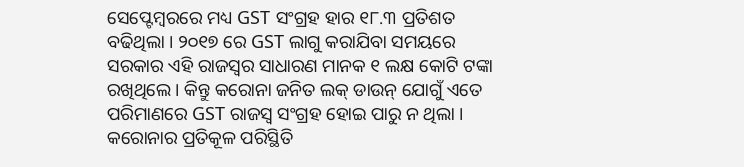ସେପ୍ଟେମ୍ବରରେ ମଧ୍ୟ GST ସଂଗ୍ରହ ହାର ୧୮.୩ ପ୍ରତିଶତ ବଢିଥିଲା । ୨୦୧୭ ରେ GST ଲାଗୁ କରାଯିବା ସମୟରେ ସରକାର ଏହି ରାଜସ୍ବର ସାଧାରଣ ମାନକ ୧ ଲକ୍ଷ କୋଟି ଟଙ୍କା ରଖିଥିଲେ । କିନ୍ତୁ କରୋନା ଜନିତ ଲକ୍ ଡାଉନ୍ ଯୋଗୁଁ ଏତେ ପରିମାଣରେ GST ରାଜସ୍ବ ସଂଗ୍ରହ ହୋଇ ପାରୁ ନ ଥିଲା । କରୋନାର ପ୍ରତିକୂଳ ପରିସ୍ଥିତି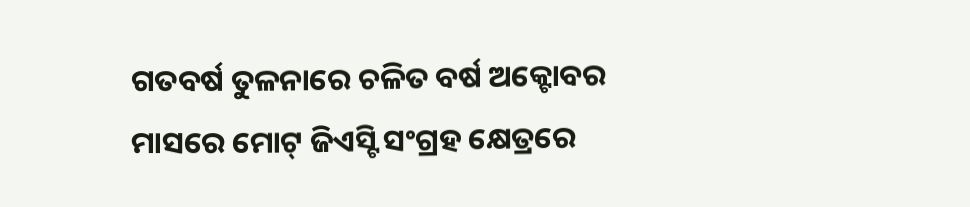ଗତବର୍ଷ ତୁଳନାରେ ଚଳିତ ବର୍ଷ ଅକ୍ଟୋବର ମାସରେ ମୋଟ୍ ଜିଏସ୍ଟି ସଂଗ୍ରହ କ୍ଷେତ୍ରରେ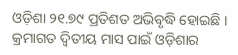ଓଡ଼ିଶା ୨୧.୭୯ ପ୍ରତିଶତ ଅଭିବୃଦ୍ଧି ହୋଇଛି । କ୍ରମାଗତ ଦ୍ୱିତୀୟ ମାସ ପାଇଁ ଓଡ଼ିଶାର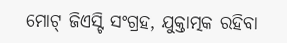ମୋଟ୍ ଜିଏସ୍ଟି ସଂଗ୍ରହ, ଯୁକ୍ତାତ୍ମକ ରହିବା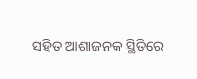ସହିତ ଆଶାଜନକ ସ୍ଥିତିରେ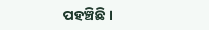ପହଞ୍ଚିଛି ।